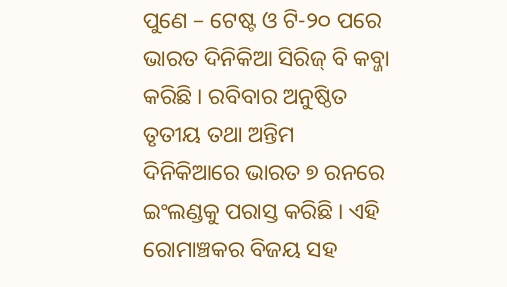ପୁଣେ – ଟେଷ୍ଟ ଓ ଟି-୨୦ ପରେ ଭାରତ ଦିନିକିଆ ସିରିଜ୍ ବି କବ୍ଜା କରିଛି । ରବିବାର ଅନୁଷ୍ଠିତ ତୃତୀୟ ତଥା ଅନ୍ତିମ ଦିନିକିଆରେ ଭାରତ ୭ ରନରେ ଇଂଲଣ୍ଡକୁ ପରାସ୍ତ କରିଛି । ଏହି ରୋମାଞ୍ଚକର ବିଜୟ ସହ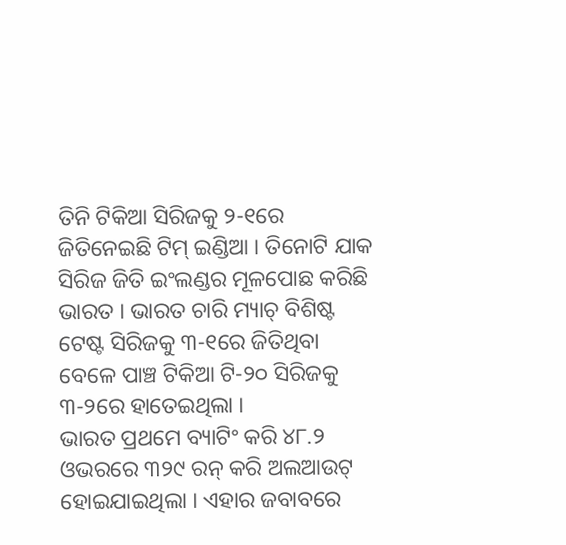ତିନି ଟିକିଆ ସିରିଜକୁ ୨-୧ରେ ଜିତିନେଇଛି ଟିମ୍ ଇଣ୍ଡିଆ । ତିନୋଟି ଯାକ ସିରିଜ ଜିତି ଇଂଲଣ୍ଡର ମୂଳପୋଛ କରିଛି ଭାରତ । ଭାରତ ଚାରି ମ୍ୟାଚ୍ ବିଶିଷ୍ଟ ଟେଷ୍ଟ ସିରିଜକୁ ୩-୧ରେ ଜିତିଥିବା ବେଳେ ପାଞ୍ଚ ଟିକିଆ ଟି-୨୦ ସିରିଜକୁ ୩-୨ରେ ହାତେଇଥିଲା ।
ଭାରତ ପ୍ରଥମେ ବ୍ୟାଟିଂ କରି ୪୮.୨ ଓଭରରେ ୩୨୯ ରନ୍ କରି ଅଲଆଉଟ୍ ହୋଇଯାଇଥିଲା । ଏହାର ଜବାବରେ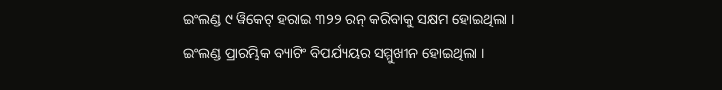ଇଂଲଣ୍ଡ ୯ ୱିକେଟ୍ ହରାଇ ୩୨୨ ରନ୍ କରିବାକୁ ସକ୍ଷମ ହୋଇଥିଲା ।
ଇଂଲଣ୍ଡ ପ୍ରାରମ୍ଭିକ ବ୍ୟାଟିଂ ବିପର୍ଯ୍ୟୟର ସମ୍ମୁଖୀନ ହୋଇଥିଲା ।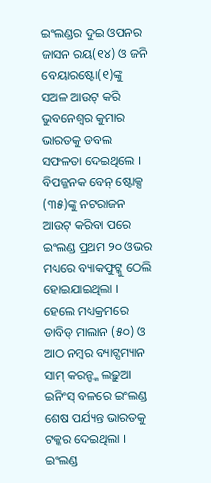ଇଂଲଣ୍ଡର ଦୁଇ ଓପନର ଜାସନ ରୟ(୧୪) ଓ ଜନି ବେୟାରଷ୍ଟୋ(୧)ଙ୍କୁ ସଅଳ ଆଉଟ୍ କରି ଭୁବନେଶ୍ୱର କୁମାର ଭାରତକୁ ଡବଲ ସଫଳତା ଦେଇଥିଲେ । ବିପଜ୍ଜନକ ବେନ୍ ଷ୍ଟୋକ୍ସ (୩୫)ଙ୍କୁ ନଟରାଜନ ଆଉଟ୍ କରିବା ପରେ ଇଂଲଣ୍ଡ ପ୍ରଥମ ୨୦ ଓଭର ମଧ୍ୟରେ ବ୍ୟାକଫୁଟ୍କୁ ଠେଲି ହୋଇଯାଇଥିଲା । ହେଲେ ମଧ୍ୟକ୍ରମରେ ଡାବିଡ୍ ମାଲାନ (୫୦) ଓ ଆଠ ନମ୍ବର ବ୍ୟାଟ୍ସମ୍ୟାନ ସାମ୍ କରନ୍ଙ୍କ ଲଢ଼ୁଆ ଇନିଂସ୍ ବଳରେ ଇଂଲଣ୍ଡ ଶେଷ ପର୍ଯ୍ୟନ୍ତ ଭାରତକୁ ଟକ୍କର ଦେଇଥିଲା । ଇଂଲଣ୍ଡ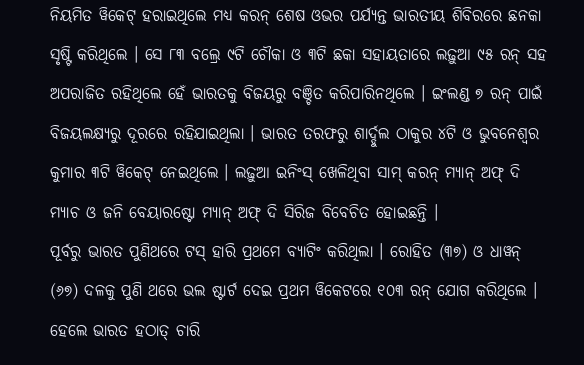ନିୟମିତ ୱିକେଟ୍ ହରାଇଥିଲେ ମଧ୍ୟ କରନ୍ ଶେଷ ଓଭର ପର୍ଯ୍ୟନ୍ତ ଭାରତୀୟ ଶିବିରରେ ଛନକା ସୃଷ୍ଟି କରିଥିଲେ । ସେ ୮୩ ବଲ୍ରେ ୯ଟି ଚୌକା ଓ ୩ଟି ଛକା ସହାୟତାରେ ଲଢ଼ୁଆ ୯୫ ରନ୍ ସହ ଅପରାଜିତ ରହିଥିଲେ ହେଁ ଭାରତକୁ ବିଜୟରୁ ବଞ୍ଚିତ କରିପାରିନଥିଲେ । ଇଂଲଣ୍ଡ ୭ ରନ୍ ପାଇଁ ବିଜୟଲକ୍ଷ୍ୟରୁ ଦୂରରେ ରହିଯାଇଥିଲା । ଭାରତ ତରଫରୁ ଶାର୍ଦ୍ଦୁଲ ଠାକୁର ୪ଟି ଓ ଭୁବନେଶ୍ୱର କୁମାର ୩ଟି ୱିକେଟ୍ ନେଇଥିଲେ । ଲଢ଼ୁଆ ଇନିଂସ୍ ଖେଳିଥିବା ସାମ୍ କରନ୍ ମ୍ୟାନ୍ ଅଫ୍ ଦି ମ୍ୟାଚ ଓ ଜନି ବେୟାରଷ୍ଟୋ ମ୍ୟାନ୍ ଅଫ୍ ଦି ସିରିଜ ବିବେଚିତ ହୋଇଛନ୍ତି ।
ପୂର୍ବରୁ ଭାରତ ପୁଣିଥରେ ଟସ୍ ହାରି ପ୍ରଥମେ ବ୍ୟାଟିଂ କରିଥିଲା । ରୋହିତ (୩୭) ଓ ଧାୱନ୍ (୬୭) ଦଳକୁ ପୁଣି ଥରେ ଭଲ ଷ୍ଟାର୍ଟ ଦେଇ ପ୍ରଥମ ୱିକେଟରେ ୧୦୩ ରନ୍ ଯୋଗ କରିଥିଲେ । ହେଲେ ଭାରତ ହଠାତ୍ ଚାରି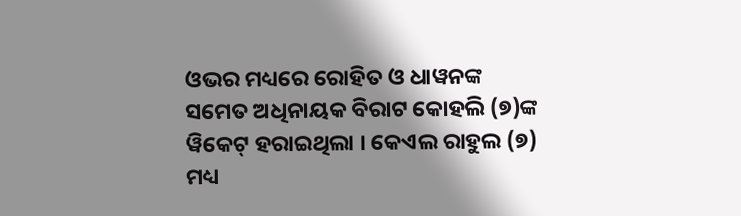ଓଭର ମଧ୍ୟରେ ରୋହିତ ଓ ଧାୱନଙ୍କ ସମେତ ଅଧିନାୟକ ବିରାଟ କୋହଲି (୭)ଙ୍କ ୱିକେଟ୍ ହରାଇଥିଲା । କେଏଲ ରାହୁଲ (୭) ମଧ୍ୟ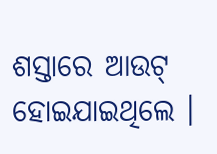ଶସ୍ତାରେ ଆଉଟ୍ ହୋଇଯାଇଥିଲେ ।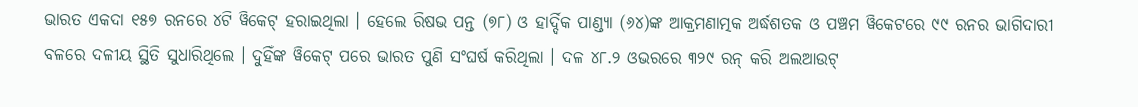ଭାରତ ଏକଦା ୧୫୭ ରନରେ ୪ଟି ୱିକେଟ୍ ହରାଇଥିଲା । ହେଲେ ରିଷଭ ପନ୍ତ (୭୮) ଓ ହାର୍ଦ୍ଦିକ ପାଣ୍ଡ୍ୟା (୬୪)ଙ୍କ ଆକ୍ରମଣାତ୍ମକ ଅର୍ଦ୍ଧଶତକ ଓ ପଞ୍ଚମ ୱିକେଟରେ ୯୯ ରନର ଭାଗିଦାରୀ ବଳରେ ଦଳୀୟ ସ୍ଥିତି ସୁଧାରିଥିଲେ । ଦୁହିଁଙ୍କ ୱିକେଟ୍ ପରେ ଭାରତ ପୁଣି ସଂଘର୍ଷ କରିଥିଲା । ଦଳ ୪୮.୨ ଓଭରରେ ୩୨୯ ରନ୍ କରି ଅଲଆଉଟ୍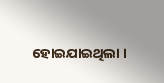ହୋଇଯାଇଥିଲା ।